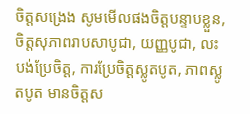ចិត្តសង្រេង សូមមើលផងចិត្តបន្ទាបខ្លួន, ចិត្តសុភាពរាបសាបូជា, យញ្ញបូជា, លះបង់ប្រែចិត្ត, ការប្រែចិត្តស្លូតបូត, ភាពស្លូតបូត មានចិត្តស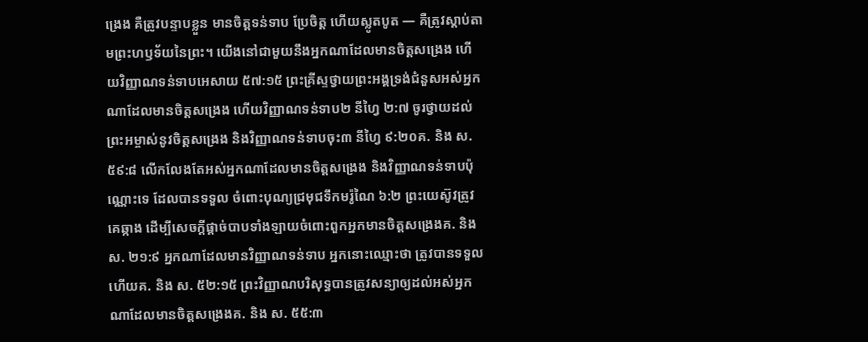ង្រេង គឺត្រូវបន្ទាបខ្លួន មានចិត្តទន់ទាប ប្រែចិត្ត ហើយស្លូតបូត — គឺត្រូវស្ដាប់តាមព្រះហឫទ័យនៃព្រះ។ យើងនៅជាមួយនឹងអ្នកណាដែលមានចិត្តសង្រេង ហើយវិញ្ញាណទន់ទាបអេសាយ ៥៧:១៥ ព្រះគ្រីស្ទថ្វាយព្រះអង្គទ្រង់ជំនួសអស់អ្នកណាដែលមានចិត្តសង្រេង ហើយវិញ្ញាណទន់ទាប២ នីហ្វៃ ២:៧ ចូរថ្វាយដល់ព្រះអម្ចាស់នូវចិត្តសង្រេង និងវិញ្ញាណទន់ទាបចុះ៣ នីហ្វៃ ៩:២០គ. និង ស. ៥៩:៨ លើកលែងតែអស់អ្នកណាដែលមានចិត្តសង្រេង និងវិញ្ញាណទន់ទាបប៉ុណ្ណោះទេ ដែលបានទទួល ចំពោះបុណ្យជ្រមុជទឹកមរ៉ូណៃ ៦:២ ព្រះយេស៊ូវត្រូវគេឆ្កាង ដើម្បីសេចក្ដីផ្ដាច់បាបទាំងឡាយចំពោះពួកអ្នកមានចិត្តសង្រេងគ. និង ស. ២១:៩ អ្នកណាដែលមានវិញ្ញាណទន់ទាប អ្នកនោះឈ្មោះថា ត្រូវបានទទួលហើយគ. និង ស. ៥២:១៥ ព្រះវិញ្ញាណបរិសុទ្ធបានត្រូវសន្យាឲ្យដល់អស់អ្នកណាដែលមានចិត្តសង្រេងគ. និង ស. ៥៥:៣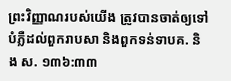ព្រះវិញ្ញាណរបស់យើង ត្រូវបានចាត់ឲ្យទៅបំភ្លឺដល់ពួករាបសា និងពួកទន់ទាបគ. និង ស. ១៣៦:៣៣